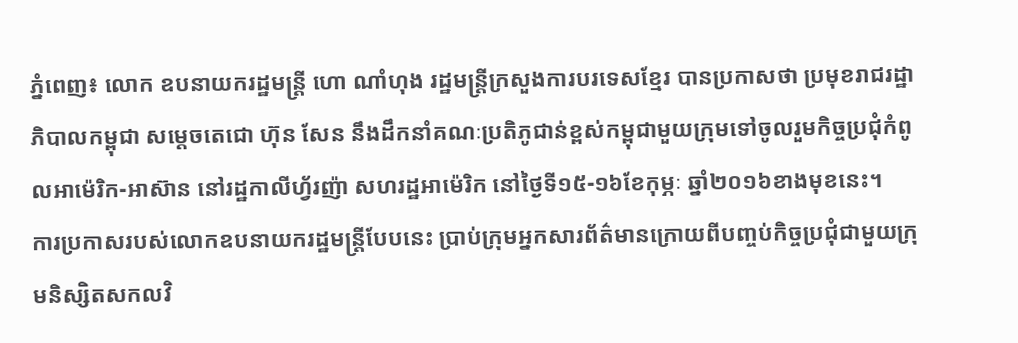ភ្នំពេញ៖ លោក ឧបនាយករដ្ឋមន្រ្តី ហោ ណាំហុង រដ្ឋមន្រ្តីក្រសួងការបរទេសខ្មែរ បានប្រកាសថា ប្រមុខរាជរដ្ឋាភិបាលកម្ពុជា សម្តេចតេជោ ហ៊ុន សែន នឹងដឹកនាំគណៈប្រតិភូជាន់ខ្ពស់កម្ពុជាមួយក្រុមទៅចូលរួមកិច្ចប្រជុំកំពូលអាម៉េរិក-អាស៊ាន នៅរដ្ឋកាលីហ្វ័រញ៉ា សហរដ្ឋអាម៉េរិក នៅថ្ងៃទី១៥-១៦ខែកុម្ភៈ ឆ្នាំ២០១៦ខាងមុខនេះ។
ការប្រកាសរបស់លោកឧបនាយករដ្ឋមន្រ្តីបែបនេះ ប្រាប់ក្រុមអ្នកសារព័ត៌មានក្រោយពីបញ្ចប់កិច្ចប្រជុំជាមួយក្រុមនិស្សិតសកលវិ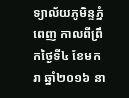ទ្យាល័យភូមិន្ទភ្នំពេញ កាលពីព្រឹកថ្ងៃទី៤ ខែមករា ឆ្នាំ២០១៦ នា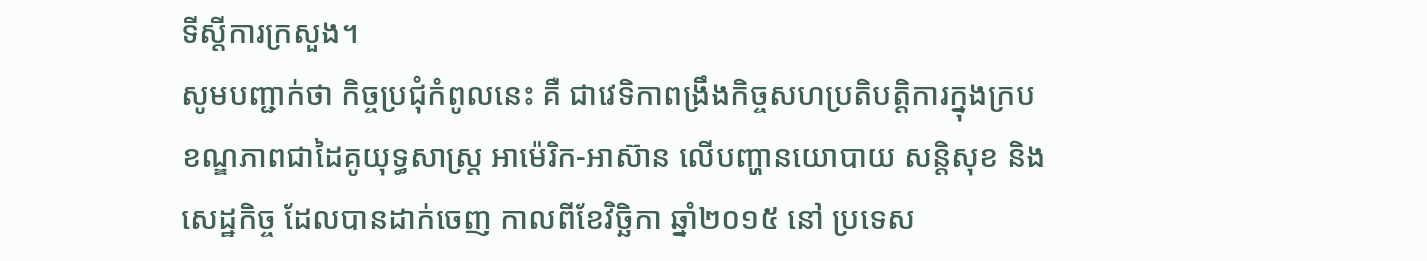ទីស្តីការក្រសួង។
សូមបញ្ជាក់ថា កិច្ចប្រជុំកំពូលនេះ គឺ ជាវេទិកាពង្រឹងកិច្ចសហប្រតិបត្តិការក្នុងក្របខណ្ឌភាពជាដៃគូយុទ្ធសាស្ត្រ អាម៉េរិក-អាស៊ាន លើបញ្ហានយោបាយ សន្តិសុខ និងសេដ្ឋកិច្ច ដែលបានដាក់ចេញ កាលពីខែវិច្ឆិកា ឆ្នាំ២០១៥ នៅ ប្រទេស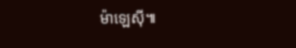ម៉ាឡេស៊ី៕